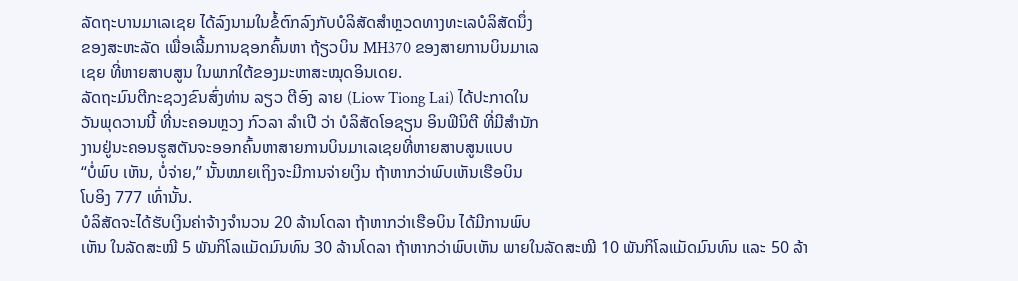ລັດຖະບານມາເລເຊຍ ໄດ້ລົງນາມໃນຂໍ້ຕົກລົງກັບບໍລິສັດສຳຫຼວດທາງທະເລບໍລິສັດນຶ່ງ
ຂອງສະຫະລັດ ເພື່ອເລີ້ມການຊອກຄົ້ນຫາ ຖ້ຽວບິນ MH370 ຂອງສາຍການບິນມາເລ
ເຊຍ ທີ່ຫາຍສາບສູນ ໃນພາກໃຕ້ຂອງມະຫາສະໝຸດອິນເດຍ.
ລັດຖະມົນຕີກະຊວງຂົນສົ່ງທ່ານ ລຽວ ຕີອົງ ລາຍ (Liow Tiong Lai) ໄດ້ປະກາດໃນ
ວັນພຸດວານນີ້ ທີ່ນະຄອນຫຼວງ ກົວລາ ລຳເປີ ວ່າ ບໍລິສັດໂອຊຽນ ອິນຟິນິຕີ ທີ່ມີສຳນັກ
ງານຢູ່ນະຄອນຮູສຕັນຈະອອກຄົ້ນຫາສາຍການບິນມາເລເຊຍທີ່ຫາຍສາບສູນແບບ
“ບໍ່ພົບ ເຫັນ, ບໍ່ຈ່າຍ,” ນັ້ນໝາຍເຖິງຈະມີການຈ່າຍເງິນ ຖ້າຫາກວ່າພົບເຫັນເຮືອບິນ
ໂບອິງ 777 ເທົ່ານັ້ນ.
ບໍລິສັດຈະໄດ້ຮັບເງິນຄ່າຈ້າງຈຳນວນ 20 ລ້ານໂດລາ ຖ້າຫາກວ່າເຮືອບິນ ໄດ້ມີການພົບ
ເຫັນ ໃນລັດສະໝີ 5 ພັນກິໂລແມັດມົນທົນ 30 ລ້ານໂດລາ ຖ້າຫາກວ່າພົບເຫັນ ພາຍໃນລັດສະໝີ 10 ພັນກິໂລແມັດມົນທົນ ແລະ 50 ລ້າ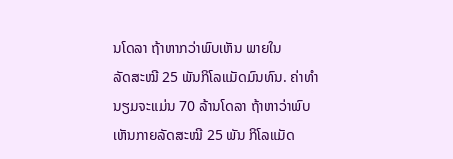ນໂດລາ ຖ້າຫາກວ່າພົບເຫັນ ພາຍໃນ
ລັດສະໝີ 25 ພັນກິໂລແມັດມົນທົນ. ຄ່າທຳນຽມຈະແມ່ນ 70 ລ້ານໂດລາ ຖ້າຫາວ່າພົບ
ເຫັນກາຍລັດສະໝີ 25 ພັນ ກິໂລແມັດ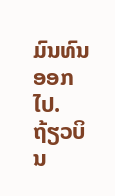ມົນທົນອອກໄປ.
ຖ້ຽວບິນ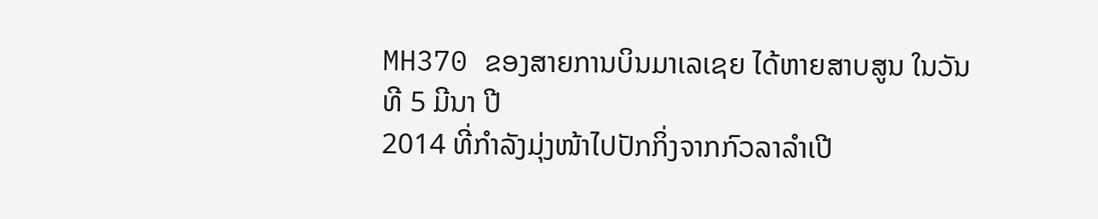MH370 ຂອງສາຍການບິນມາເລເຊຍ ໄດ້ຫາຍສາບສູນ ໃນວັນທີ 5 ມີນາ ປີ
2014 ທີ່ກຳລັງມຸ່ງໜ້າໄປປັກກິ່ງຈາກກົວລາລຳເປີ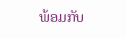ພ້ອມກັບ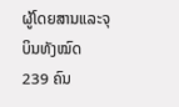ຜູ້ໂດຍສານແລະຈຸບິນທັງໝົດ
239 ຄົນ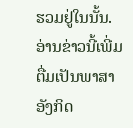ຮວມຢູ່ໃນນັ້ນ.
ອ່ານຂ່າວນີ້ເພີ່ມຕື່ມເປັນພາສາອັງກິດ